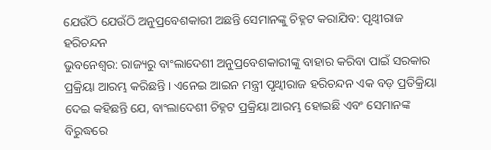ଯେଉଁଠି ଯେଉଁଠି ଅନୁପ୍ରବେଶକାରୀ ଅଛନ୍ତି ସେମାନଙ୍କୁ ଚିହ୍ନଟ କରାଯିବ: ପୃଥ୍ବୀରାଜ ହରିଚନ୍ଦନ
ଭୁବନେଶ୍ୱର: ରାଜ୍ୟରୁ ବାଂଲାଦେଶୀ ଅନୁପ୍ରବେଶକାରୀଙ୍କୁ ବାହାର କରିବା ପାଇଁ ସରକାର ପ୍ରକ୍ରିୟା ଆରମ୍ଭ କରିଛନ୍ତି । ଏନେଇ ଆଇନ ମନ୍ତ୍ରୀ ପୃଥ୍ବୀରାଜ ହରିଚନ୍ଦନ ଏକ ବଡ଼ ପ୍ରତିକ୍ରିୟା ଦେଇ କହିଛନ୍ତି ଯେ, ବାଂଲାଦେଶୀ ଚିହ୍ନଟ ପ୍ରକ୍ରିୟା ଆରମ୍ଭ ହୋଇଛି ଏବଂ ସେମାନଙ୍କ ବିରୁଦ୍ଧରେ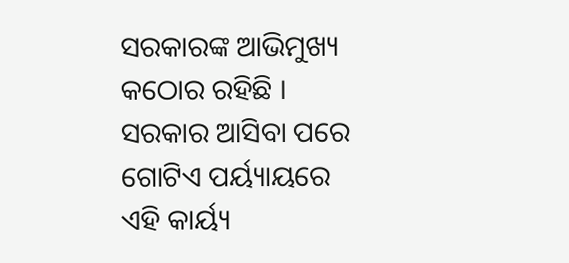ସରକାରଙ୍କ ଆଭିମୁଖ୍ୟ କଠୋର ରହିଛି । ସରକାର ଆସିବା ପରେ ଗୋଟିଏ ପର୍ୟ୍ୟାୟରେ ଏହି କାର୍ୟ୍ୟ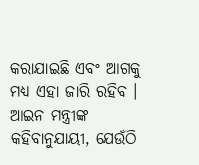କରାଯାଇଛି ଏବଂ ଆଗକୁ ମଧ୍ୟ ଏହା ଜାରି ରହିବ ।
ଆଇନ ମନ୍ତ୍ରୀଙ୍କ କହିବାନୁଯାୟୀ, ଯେଉଁଠି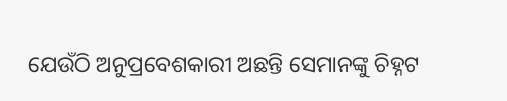ଯେଉଁଠି ଅନୁପ୍ରବେଶକାରୀ ଅଛନ୍ତି ସେମାନଙ୍କୁ ଚିହ୍ନଟ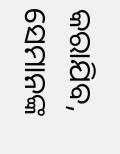କରାଯିବ, ସେମାନଙ୍କ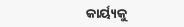କାର୍ୟ୍ୟକୁ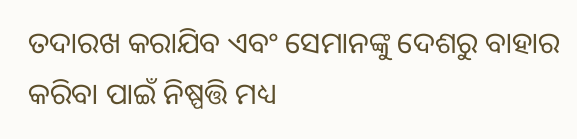ତଦାରଖ କରାଯିବ ଏବଂ ସେମାନଙ୍କୁ ଦେଶରୁ ବାହାର କରିବା ପାଇଁ ନିଷ୍ପତ୍ତି ମଧ୍ୟ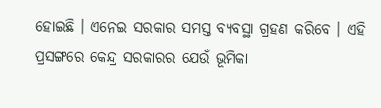ହୋଇଛି । ଏନେଇ ସରକାର ସମସ୍ତ ବ୍ୟବସ୍ଥା ଗ୍ରହଣ କରିବେ । ଏହି ପ୍ରସଙ୍ଗରେ କେନ୍ଦ୍ର ସରକାରର ଯେଉଁ ଭୂମିକା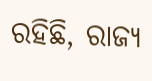ରହିଛି, ରାଜ୍ୟ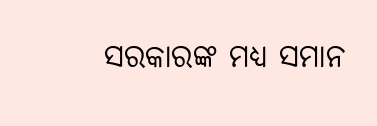ସରକାରଙ୍କ ମଧ୍ୟ ସମାନ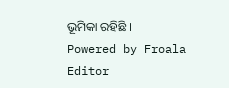ଭୂମିକା ରହିଛି ।
Powered by Froala Editor